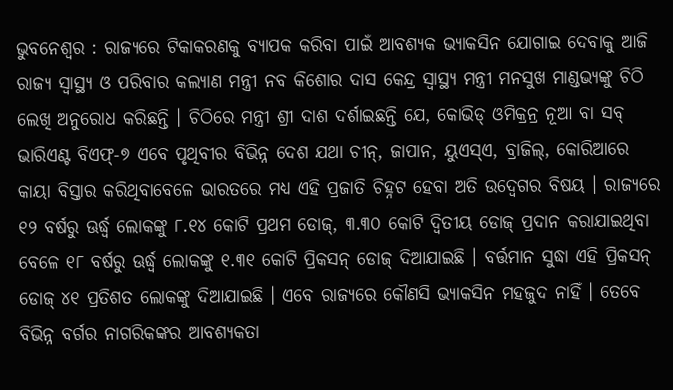ଭୁବନେଶ୍ୱର : ରାଜ୍ୟରେ ଟିକାକରଣକୁ ବ୍ୟାପକ କରିବା ପାଇଁ ଆବଶ୍ୟକ ଭ୍ୟାକସିନ ଯୋଗାଇ ଦେବାକୁ ଆଜି ରାଜ୍ୟ ସ୍ୱାସ୍ଥ୍ୟ ଓ ପରିବାର କଲ୍ୟାଣ ମନ୍ତ୍ରୀ ନବ କିଶୋର ଦାସ କେନ୍ଦ୍ର ସ୍ୱାସ୍ଥ୍ୟ ମନ୍ତ୍ରୀ ମନସୁଖ ମାଣ୍ଡଭ୍ୟଙ୍କୁ ଚିଠି ଲେଖି ଅନୁରୋଧ କରିଛନ୍ତି । ଚିଠିରେ ମନ୍ତ୍ରୀ ଶ୍ରୀ ଦାଶ ଦର୍ଶାଇଛନ୍ତି ଯେ, କୋଭିଡ୍ ଓମିକ୍ରନ୍ର ନୂଆ ବା ସବ୍ ଭାରିଏଣ୍ଟ ବିଏଫ୍-୭ ଏବେ ପୃଥିବୀର ବିଭିନ୍ନ ଦେଶ ଯଥା ଚୀନ୍, ଜାପାନ, ୟୁଏସ୍ଏ, ବ୍ରାଜିଲ୍, କୋରିଆରେ କାୟା ବିସ୍ତାର କରିଥିବାବେଳେ ଭାରତରେ ମଧ୍ୟ ଏହି ପ୍ରଜାତି ଚିହ୍ନଟ ହେବା ଅତି ଉଦ୍ବେଗର ବିଷୟ । ରାଜ୍ୟରେ ୧୨ ବର୍ଷରୁ ଊର୍ଦ୍ଧ୍ୱ ଲୋକଙ୍କୁ ୮.୧୪ କୋଟି ପ୍ରଥମ ଡୋଜ୍, ୩.୩୦ କୋଟି ଦ୍ୱିତୀୟ ଡୋଜ୍ ପ୍ରଦାନ କରାଯାଇଥିବା ବେଳେ ୧୮ ବର୍ଷରୁ ଊର୍ଦ୍ଧ୍ୱ ଲୋକଙ୍କୁ ୧.୩୧ କୋଟି ପ୍ରିକସନ୍ ଡୋଜ୍ ଦିଆଯାଇଛି । ବର୍ତ୍ତମାନ ସୁଦ୍ଧା ଏହି ପ୍ରିକସନ୍ ଡୋଜ୍ ୪୧ ପ୍ରତିଶତ ଲୋକଙ୍କୁ ଦିଆଯାଇଛି । ଏବେ ରାଜ୍ୟରେ କୌଣସି ଭ୍ୟାକସିନ ମହଜୁଦ ନାହିଁ । ତେବେ ବିଭିନ୍ନ ବର୍ଗର ନାଗରିକଙ୍କର ଆବଶ୍ୟକତା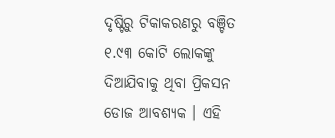ଦୃଷ୍ଟିରୁ ଟିକାକରଣରୁ ବଞ୍ଚିତ ୧.୯୩ କୋଟି ଲୋକଙ୍କୁ ଦିଆଯିବାକୁ ଥିବା ପ୍ରିକସନ ଡୋଜ ଆବଶ୍ୟକ । ଏହି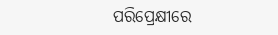ପରିପ୍ରେକ୍ଷୀରେ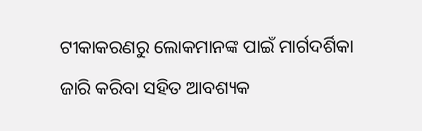ଟୀକାକରଣରୁ ଲୋକମାନଙ୍କ ପାଇଁ ମାର୍ଗଦର୍ଶିକା ଜାରି କରିବା ସହିତ ଆବଶ୍ୟକ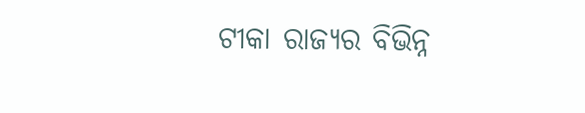ଟୀକା ରାଜ୍ୟର ବିଭିନ୍ନ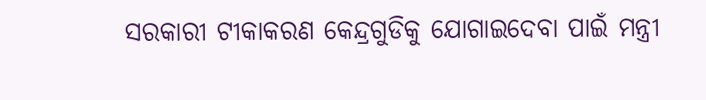ସରକାରୀ ଟୀକାକରଣ କେନ୍ଦ୍ରଗୁଡିକୁ ଯୋଗାଇଦେବା ପାଇଁ ମନ୍ତ୍ରୀ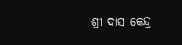ଶ୍ରୀ ଦାସ କେନ୍ଦ୍ର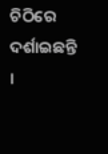ଚିଠିରେ ଦର୍ଶାଇଛନ୍ତି ।